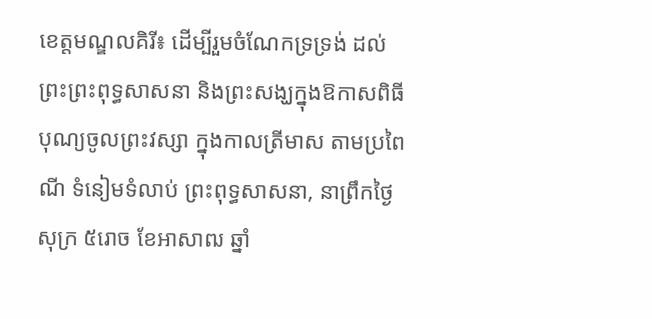ខេត្តមណ្ឌលគិរី៖ ដើម្បីរួមចំណែកទ្រទ្រង់ ដល់ព្រះព្រះពុទ្ធសាសនា និងព្រះសង្ឃក្នុងឱកាសពិធីបុណ្យចូលព្រះវស្សា ក្នុងកាលត្រីមាស តាមប្រពៃណី ទំនៀមទំលាប់ ព្រះពុទ្ធសាសនា, នាព្រឹកថ្ងៃសុក្រ ៥រោច ខែអាសាឍ ឆ្នាំ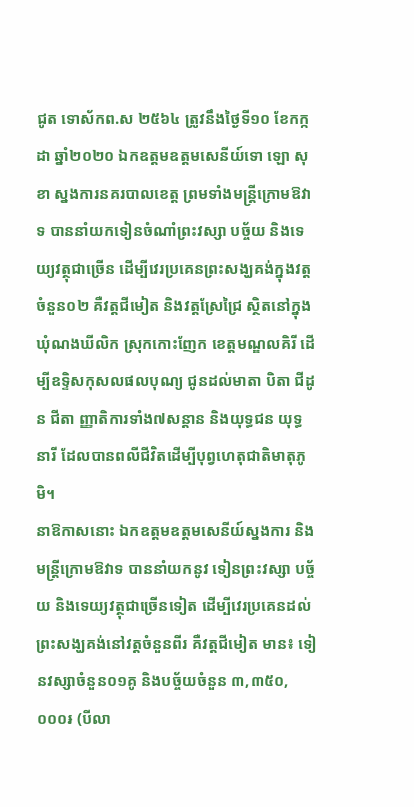ជូត ទោស័កព.ស ២៥៦៤ ត្រូវនឹងថ្ងៃទី១០ ខែកក្កដា ឆ្នាំ២០២០ ឯកឧត្តមឧត្តមសេនីយ៍ទោ ឡោ សុខា ស្នងការនគរបាលខេត្ត ព្រមទាំងមន្ត្រីក្រោមឱវាទ បាននាំយកទៀនចំណាំព្រះវស្សា បច្ច័យ និងទេយ្យវត្ថុជាច្រេីន ដេីម្បីវេរប្រគេនព្រះសង្ឃគង់ក្នុងវត្តចំនួន០២ គឺវត្តជីមៀត និងវត្តស្រែជ្រៃ ស្ថិតនៅក្នុងឃុំណងឃីលិក ស្រុកកោះញែក ខេត្តមណ្ឌលគិរី ដើម្បីឧទ្ទិសកុសលផលបុណ្យ ជូនដល់មាតា បិតា ជីដូន ជីតា ញ្ញាតិការទាំង៧សន្តាន និងយុទ្ធជន យុទ្ធនារី ដែលបានពលីជីវិតដើម្បីបុព្វហេតុជាតិមាតុភូមិ។
នាឱកាសនោះ ឯកឧត្តមឧត្តមសេនីយ៍ស្នងការ និងមន្ត្រីក្រោមឱវាទ បាននាំយកនូវ ទៀនព្រះវស្សា បច្ច័យ និងទេយ្យវត្ថុជាច្រេីនទៀត ដេីម្បីវេរប្រគេនដល់ព្រះសង្ឃគង់នៅវត្តចំនួនពីរ គឺវត្តជីមៀត មាន៖ ទៀនវស្សាចំនួន០១គូ និងបច្ច័យចំនួន ៣,៣៥០,០០០៛ (បីលា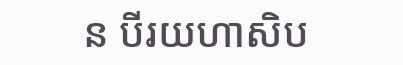ន បីរយហាសិប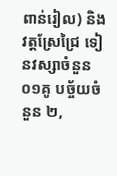ពាន់រៀល) និងវត្តស្រែជ្រៃ ទៀនវស្សាចំនួន០១គូ បច្ច័យចំនួន ២,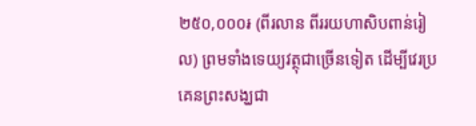២៥០,០០០៛ (ពីរលាន ពីររយហាសិបពាន់រៀល) ព្រមទាំងទេយ្យវត្ថុជាច្រេីនទៀត ដើម្បីវេរប្រគេនព្រះសង្ឃជា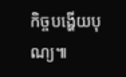កិច្ចបង្ហើយបុណ្យ៕